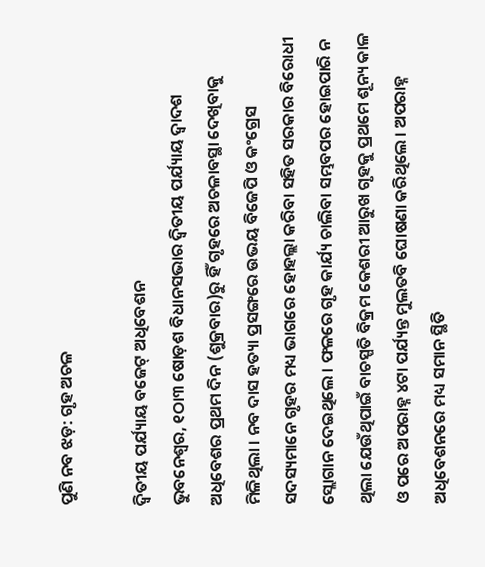ପୁଣି ନବ ଝଡ଼: ଗୃହ ଅଚଳ

ଦ୍ୱିତୀୟ ପର୍ଯ୍ୟାୟ ବଜେଟ୍ ଅଧିବେଶନ
ଭୁବନେଶ୍ୱର, ୧ଠା୩ ଷୋଡ଼ଶ ବିଧାନସଭାର ଦ୍ୱିତୀୟ ପର୍ଯ୍ୟାୟ ଦ୍ୱାଦଶ ଅଧିବେଶର ପ୍ରଥମ ଦିନ (ଶୁକ୍ରବାର)ରୁ ହିଁ ଗୃହରେ ଅଚଳାବସ୍ଥା ଦେଖିବାକୁ ମିଳିଥିଲା । ନବ ଦାସ ହତ୍ୟା ପ୍ରସଙ୍ଗରେ ଉଭୟ ବିଜେପି ଓ କଂଗ୍ରେସ ସଦସ୍ୟମାନେ ଗୃହର ମଧ୍ୟ ଭାଗରେ ହୋହଲ୍ଲା କରିବା ସହିତ ସରକାର ବିରୋଧୀ ସ୍ଲୋଗାନ ଦେଇଥିଲେ । ଫଳରେ ଗୃହ କାର୍ଯ୍ୟ ଚାଲିବା ସମ୍ଭବପର ହୋଇପାରି ନ ଥିଲା ଯେଉଁଥିପାଇଁ ବାଚସ୍ପତି ବିକ୍ରମ କେଶରୀ ଆରୁଖ ଗୃହକୁ ପ୍ରଥମେ ଶୂନ୍ୟ କାଳ ଓ ପରେ ଅପରାହ୍ନ ୪ଟା ପର୍ଯ୍ୟନ୍ତ ମୁଲତବି ଘୋଷଣା କରିଥିଲେ । ଅପରାହ୍ନ ଅଧିବେଶନରେ ମଧ୍ୟ ସମାନ ସ୍ଥିତି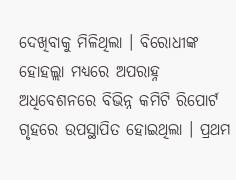ଦେଖିବାକୁ ମିଳିଥିଲା । ବିରୋଧୀଙ୍କ ହୋହଲ୍ଲା ମଧ୍ୟରେ ଅପରାହ୍ନ ଅଧିବେଶନରେ ବିଭିନ୍ନ କମିଟି ରିପୋର୍ଟ ଗୃହରେ ଉପସ୍ଥାପିତ ହୋଇଥିଲା । ପ୍ରଥମ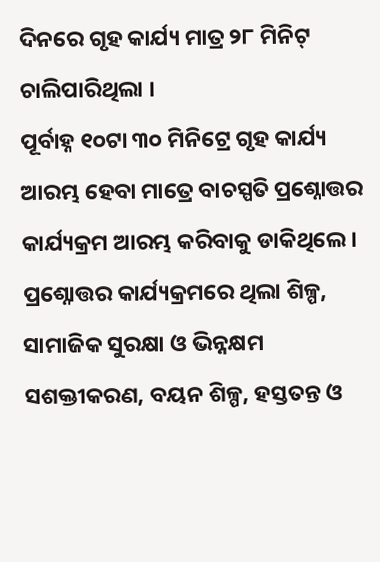ଦିନରେ ଗୃହ କାର୍ଯ୍ୟ ମାତ୍ର ୨୮ ମିନିଟ୍ ଚାଲିପାରିଥିଲା ।
ପୂର୍ବାହ୍ନ ୧୦ଟା ୩୦ ମିନିଟ୍ରେ ଗୃହ କାର୍ଯ୍ୟ ଆରମ୍ଭ ହେବା ମାତ୍ରେ ବାଚସ୍ପତି ପ୍ରଶ୍ନୋତ୍ତର କାର୍ଯ୍ୟକ୍ରମ ଆରମ୍ଭ କରିବାକୁ ଡାକିଥିଲେ । ପ୍ରଶ୍ନୋତ୍ତର କାର୍ଯ୍ୟକ୍ରମରେ ଥିଲା ଶିଳ୍ପ, ସାମାଜିକ ସୁରକ୍ଷା ଓ ଭିନ୍ନକ୍ଷମ ସଶକ୍ତୀକରଣ, ବୟନ ଶିଳ୍ପ, ହସ୍ତତନ୍ତ ଓ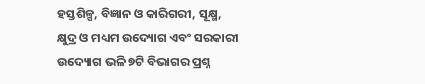ହସ୍ତଶିଳ୍ପ, ବିଜ୍ଞାନ ଓ କାରିଗରୀ, ସୂକ୍ଷ୍ମ, କ୍ଷୁଦ୍ର ଓ ମଧ୍ୟମ ଉଦ୍ୟୋଗ ଏବଂ ସରକାରୀ ଉଦ୍ୟୋଗ ଭଳି ୭ଟି ବିଭାଗର ପ୍ରଶ୍ନ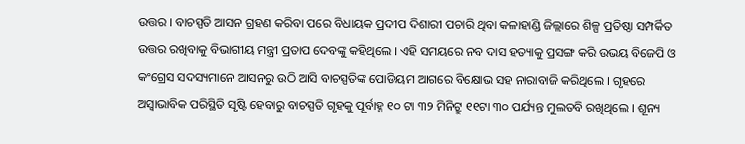ଉତ୍ତର । ବାଚସ୍ପତି ଆସନ ଗ୍ରହଣ କରିବା ପରେ ବିଧାୟକ ପ୍ରଦୀପ ଦିଶାରୀ ପଚାରି ଥିବା କଳାହାଣ୍ଡି ଜିଲ୍ଲାରେ ଶିଳ୍ପ ପ୍ରତିଷ୍ଠା ସମ୍ପର୍କିତ ଉତ୍ତର ରଖିବାକୁ ବିଭାଗୀୟ ମନ୍ତ୍ରୀ ପ୍ରତାପ ଦେବଙ୍କୁ କହିଥିଲେ । ଏହି ସମୟରେ ନବ ଦାସ ହତ୍ୟାକୁ ପ୍ରସଙ୍ଗ କରି ଉଭୟ ବିଜେପି ଓ କଂଗ୍ରେସ ସଦସ୍ୟମାନେ ଆସନରୁ ଉଠି ଆସି ବାଚସ୍ପତିଙ୍କ ପୋଡିୟମ ଆଗରେ ବିକ୍ଷୋଭ ସହ ନାରାବାଜି କରିଥିଲେ । ଗୃହରେ ଅସ୍ୱାଭାବିକ ପରିସ୍ଥିତି ସୃଷ୍ଟି ହେବାରୁ ବାଚସ୍ପତି ଗୃହକୁ ପୂର୍ବାହ୍ନ ୧୦ ଟା ୩୨ ମିନିଟ୍ରୁ ୧୧ଟା ୩୦ ପର୍ଯ୍ୟନ୍ତ ମୁଲତବି ରଖିଥିଲେ । ଶୂନ୍ୟ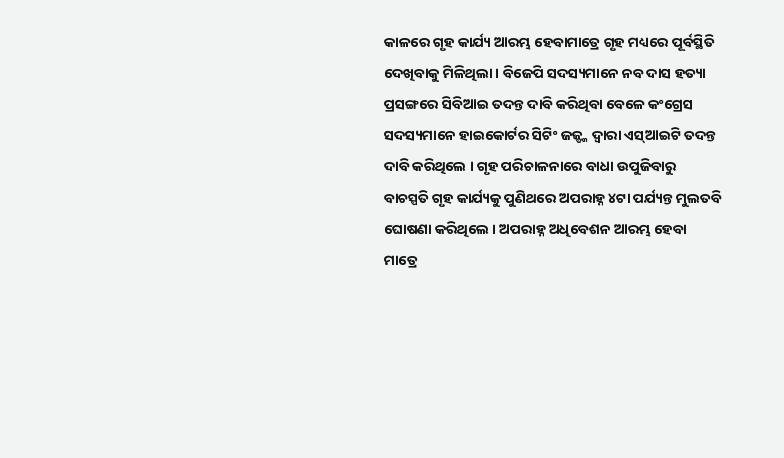କାଳରେ ଗୃହ କାର୍ଯ୍ୟ ଆରମ୍ଭ ହେବାମାତ୍ରେ ଗୃହ ମଧ୍ୟରେ ପୂର୍ବସ୍ଥିତି ଦେଖିବାକୁ ମିଳିଥିଲା । ବିଜେପି ସଦସ୍ୟମାନେ ନବ ଦାସ ହତ୍ୟା ପ୍ରସଙ୍ଗରେ ସିବିଆଇ ତଦନ୍ତ ଦାବି କରିଥିବା ବେଳେ କଂଗ୍ରେସ ସଦସ୍ୟମାନେ ହାଇକୋର୍ଟର ସିଟିଂ ଜଜ୍ଙ୍କ ଦ୍ୱାରା ଏସ୍ଆଇଟି ତଦନ୍ତ ଦାବି କରିଥିଲେ । ଗୃହ ପରିଚାଳନାରେ ବାଧା ଉପୁଜିବାରୁ ବାଚସ୍ପତି ଗୃହ କାର୍ଯ୍ୟକୁ ପୁଣିଥରେ ଅପରାହ୍ନ ୪ଟା ପର୍ଯ୍ୟନ୍ତ ମୁଲତବି ଘୋଷଣା କରିଥିଲେ । ଅପରାହ୍ନ ଅଧିବେଶନ ଆରମ୍ଭ ହେବା ମାତ୍ରେ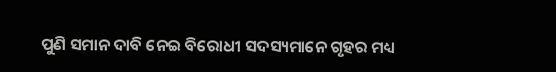ପୁଣି ସମାନ ଦାବି ନେଇ ବିରୋଧୀ ସଦସ୍ୟମାନେ ଗୃହର ମଧ୍ୟ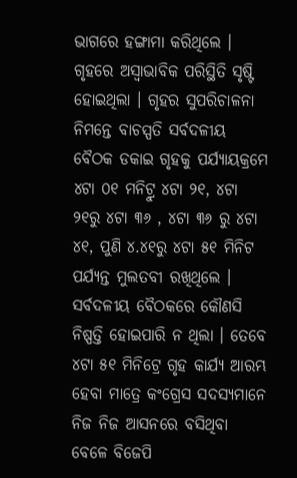ଭାଗରେ ହଙ୍ଗାମା କରିଥିଲେ । ଗୃହରେ ଅସ୍ୱାଭାବିକ ପରିସ୍ଥିତି ସୃଷ୍ଟି ହୋଇଥିଲା । ଗୃହର ସୁପରିଚାଳନା ନିମନ୍ତେ ବାଚସ୍ପତି ସର୍ବଦଳୀୟ ବୈଠକ ଡକାଇ ଗୃହକୁ ପର୍ଯ୍ୟାୟକ୍ରମେ ୪ଟା ୦୧ ମନିଟ୍ରୁ ୪ଟା ୨୧, ୪ଟା ୨୧ରୁ ୪ଟା ୩୬ , ୪ଟା ୩୬ ରୁ ୪ଟା ୪୧, ପୁଣି ୪.୪୧ରୁ ୪ଟା ୫୧ ମିନିଟ ପର୍ଯ୍ୟନ୍ତ ମୁଲତବୀ ରଖିଥିଲେ । ସର୍ବଦଳୀୟ ବୈଠକରେ କୌଣସି ନିଷ୍ପତ୍ତି ହୋଇପାରି ନ ଥିଲା । ତେବେ ୪ଟା ୫୧ ମିନିଟ୍ରେ ଗୃହ କାର୍ଯ୍ୟ ଆରମ୍ଭ ହେବା ମାତ୍ରେ କଂଗ୍ରେସ ସଦସ୍ୟମାନେ ନିଜ ନିଜ ଆସନରେ ବସିଥିବା ବେଳେ ବିଜେପି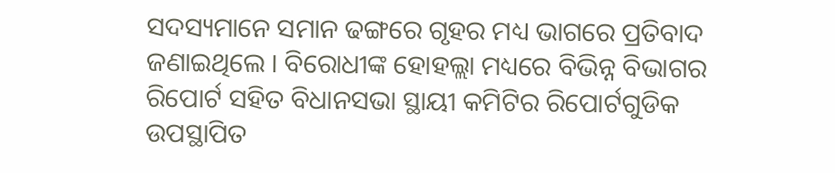ସଦସ୍ୟମାନେ ସମାନ ଢଙ୍ଗରେ ଗୃହର ମଧ୍ୟ ଭାଗରେ ପ୍ରତିବାଦ ଜଣାଇଥିଲେ । ବିରୋଧୀଙ୍କ ହୋହଲ୍ଲା ମଧ୍ୟରେ ବିଭିନ୍ନ ବିଭାଗର ରିପୋର୍ଟ ସହିତ ବିଧାନସଭା ସ୍ଥାୟୀ କମିଟିର ରିପୋର୍ଟଗୁଡିକ ଉପସ୍ଥାପିତ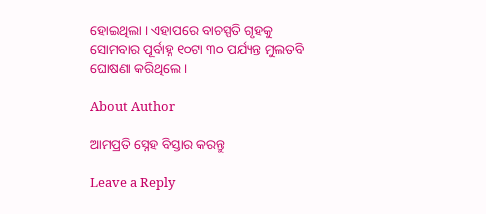ହୋଇଥିଲା । ଏହାପରେ ବାଚସ୍ପତି ଗୃହକୁ ସୋମବାର ପୂର୍ବାହ୍ନ ୧୦ଟା ୩୦ ପର୍ଯ୍ୟନ୍ତ ମୁଲତବି ଘୋଷଣା କରିଥିଲେ ।

About Author

ଆମପ୍ରତି ସ୍ନେହ ବିସ୍ତାର କରନ୍ତୁ

Leave a Reply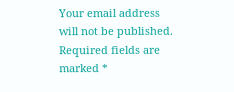Your email address will not be published. Required fields are marked *